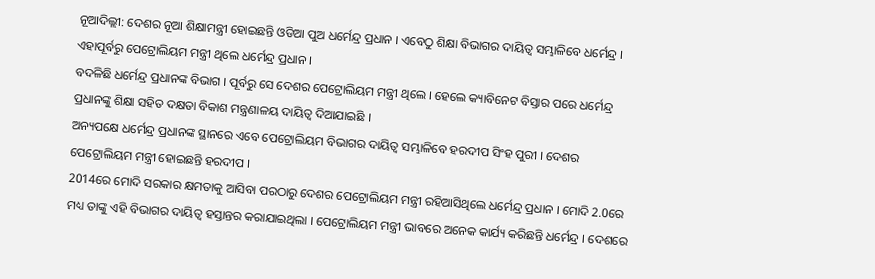ନୂଆଦିଲ୍ଲୀ: ଦେଶର ନୂଆ ଶିକ୍ଷାମନ୍ତ୍ରୀ ହୋଇଛନ୍ତି ଓଡିଆ ପୁଅ ଧର୍ମେନ୍ଦ୍ର ପ୍ରଧାନ । ଏବେଠୁ ଶିକ୍ଷା ବିଭାଗର ଦାୟିତ୍ବ ସମ୍ଭାଳିବେ ଧର୍ମେନ୍ଦ୍ର । ଏହାପୂର୍ବରୁ ପେଟ୍ରୋଲିୟମ ମନ୍ତ୍ରୀ ଥିଲେ ଧର୍ମେନ୍ଦ୍ର ପ୍ରଧାନ ।
ବଦଳିଛି ଧର୍ମେନ୍ଦ୍ର ପ୍ରଧାନଙ୍କ ବିଭାଗ । ପୂର୍ବରୁ ସେ ଦେଶର ପେଟ୍ରୋଲିୟମ ମନ୍ତ୍ରୀ ଥିଲେ । ହେଲେ କ୍ୟାବିନେଟ ବିସ୍ତାର ପରେ ଧର୍ମେନ୍ଦ୍ର ପ୍ରଧାନଙ୍କୁ ଶିକ୍ଷା ସହିତ ଦକ୍ଷତା ବିକାଶ ମନ୍ତ୍ରଣାଳୟ ଦାୟିତ୍ବ ଦିଆଯାଇଛି ।
ଅନ୍ୟପକ୍ଷେ ଧର୍ମେନ୍ଦ୍ର ପ୍ରଧାନଙ୍କ ସ୍ଥାନରେ ଏବେ ପେଟ୍ରୋଲିୟମ ବିଭାଗର ଦାୟିତ୍ବ ସମ୍ଭାଳିବେ ହରଦୀପ ସିଂହ ପୁରୀ । ଦେଶର ପେଟ୍ରୋଲିୟମ ମନ୍ତ୍ରୀ ହୋଇଛନ୍ତି ହରଦୀପ ।
2014ରେ ମୋଦି ସରକାର କ୍ଷମତାକୁ ଆସିବା ପରଠାରୁ ଦେଶର ପେଟ୍ରୋଲିୟମ ମନ୍ତ୍ରୀ ରହିଆସିଥିଲେ ଧର୍ମେନ୍ଦ୍ର ପ୍ରଧାନ । ମୋଦି 2.0ରେ ମଧ୍ୟ ତାଙ୍କୁ ଏହି ବିଭାଗର ଦାୟିତ୍ବ ହସ୍ତାନ୍ତର କରାଯାଇଥିଲା । ପେଟ୍ରୋଲିୟମ ମନ୍ତ୍ରୀ ଭାବରେ ଅନେକ କାର୍ଯ୍ୟ କରିଛନ୍ତି ଧର୍ମେନ୍ଦ୍ର । ଦେଶରେ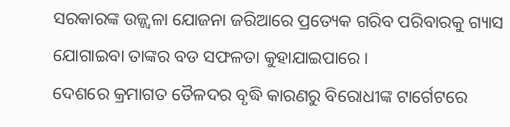ସରକାରଙ୍କ ଉଜ୍ଜ୍ବଳା ଯୋଜନା ଜରିଆରେ ପ୍ରତ୍ୟେକ ଗରିବ ପରିବାରକୁ ଗ୍ୟାସ ଯୋଗାଇବା ତାଙ୍କର ବଡ ସଫଳତା କୁହାଯାଇପାରେ ।
ଦେଶରେ କ୍ରମାଗତ ତୈଳଦର ବୃଦ୍ଧି କାରଣରୁ ବିରୋଧୀଙ୍କ ଟାର୍ଗେଟରେ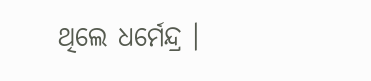ଥିଲେ ଧର୍ମେନ୍ଦ୍ର ।